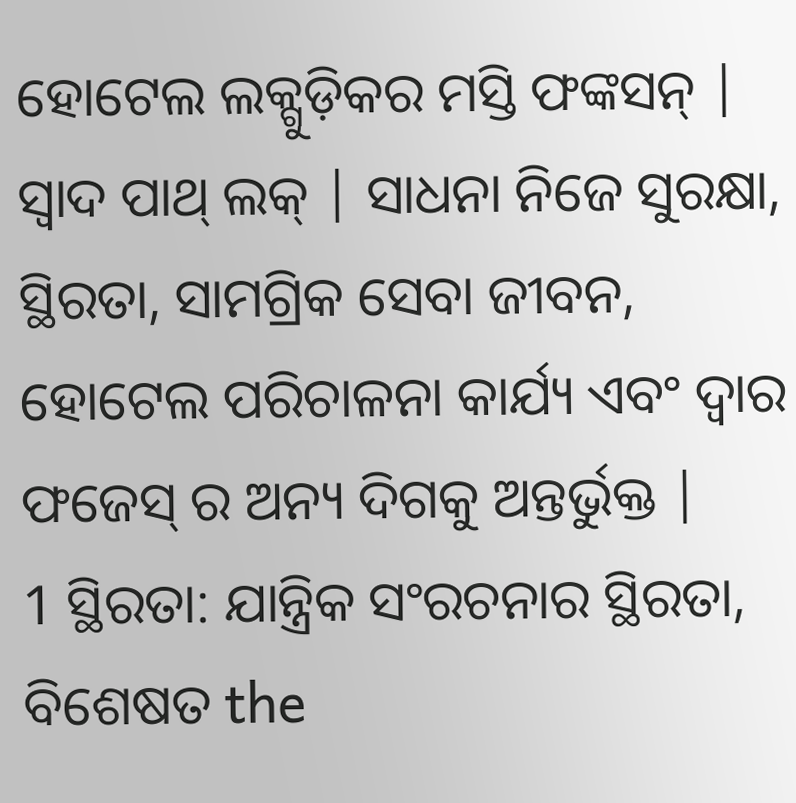ହୋଟେଲ ଲକ୍ଗୁଡ଼ିକର ମସ୍ତି ଫଙ୍କସନ୍ | ସ୍ବାଦ ପାଥ୍ ଲକ୍ | ସାଧନା ନିଜେ ସୁରକ୍ଷା, ସ୍ଥିରତା, ସାମଗ୍ରିକ ସେବା ଜୀବନ, ହୋଟେଲ ପରିଚାଳନା କାର୍ଯ୍ୟ ଏବଂ ଦ୍ୱାର ଫଜେସ୍ ର ଅନ୍ୟ ଦିଗକୁ ଅନ୍ତର୍ଭୁକ୍ତ |
1 ସ୍ଥିରତା: ଯାନ୍ତ୍ରିକ ସଂରଚନାର ସ୍ଥିରତା, ବିଶେଷତ the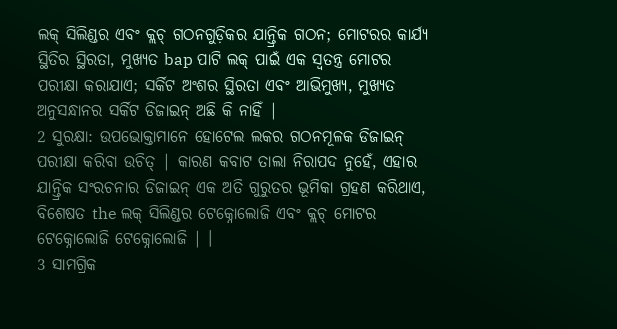ଲକ୍ ସିଲିଣ୍ଡର ଏବଂ କ୍ଲଚ୍ ଗଠନଗୁଡ଼ିକର ଯାନ୍ତ୍ରିକ ଗଠନ; ମୋଟରର କାର୍ଯ୍ୟ ସ୍ଥିତିର ସ୍ଥିରତା, ମୁଖ୍ୟତ bap ପାଟି ଲକ୍ ପାଇଁ ଏକ ସ୍ୱତନ୍ତ୍ର ମୋଟର ପରୀକ୍ଷା କରାଯାଏ; ସର୍କିଟ ଅଂଶର ସ୍ଥିରତା ଏବଂ ଆଭିମୁଖ୍ୟ, ମୁଖ୍ୟତ ଅନୁସନ୍ଧାନର ସର୍କିଟ ଡିଜାଇନ୍ ଅଛି କି ନାହିଁ |
2 ସୁରକ୍ଷା: ଉପଭୋକ୍ତାମାନେ ହୋଟେଲ ଲକର ଗଠନମୂଳକ ଡିଜାଇନ୍ ପରୀକ୍ଷା କରିବା ଉଚିତ୍ | କାରଣ କବାଟ ତାଲା ନିରାପଦ ନୁହେଁ, ଏହାର ଯାନ୍ତ୍ରିକ ସଂରଚନାର ଡିଜାଇନ୍ ଏକ ଅତି ଗୁରୁତର ଭୂମିକା ଗ୍ରହଣ କରିଥାଏ, ବିଶେଷତ the ଲକ୍ ସିଲିଣ୍ଡର ଟେକ୍ନୋଲୋଜି ଏବଂ କ୍ଲଚ୍ ମୋଟର ଟେକ୍ନୋଲୋଜି ଟେକ୍ନୋଲୋଜି | ।
3 ସାମଗ୍ରିକ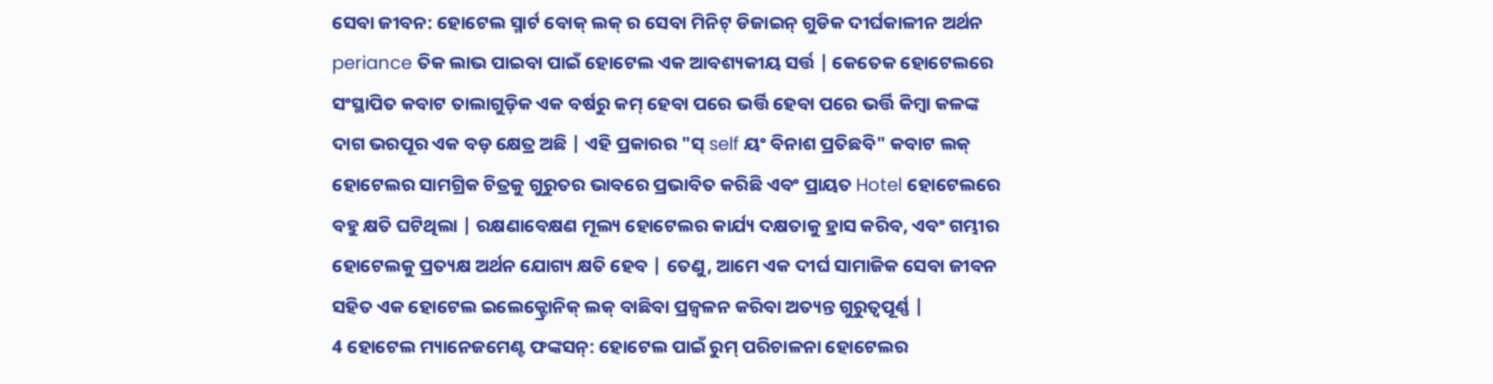ସେବା ଜୀବନ: ହୋଟେଲ ସ୍ମାର୍ଟ ବୋକ୍ ଲକ୍ ର ସେବା ମିନିଟ୍ ଡିଜାଇନ୍ ଗୁଡିକ ଦୀର୍ଘକାଳୀନ ଅର୍ଥନ periance ତିକ ଲାଭ ପାଇବା ପାଇଁ ହୋଟେଲ ଏକ ଆବଶ୍ୟକୀୟ ସର୍ତ୍ତ | କେତେକ ହୋଟେଲରେ ସଂସ୍ଥାପିତ କବାଟ ତାଲାଗୁଡ଼ିକ ଏକ ବର୍ଷରୁ କମ୍ ହେବା ପରେ ଭର୍ତ୍ତି ହେବା ପରେ ଭର୍ତ୍ତି କିମ୍ବା କଳଙ୍କ ଦାଗ ଭରପୂର ଏକ ବଡ଼ କ୍ଷେତ୍ର ଅଛି | ଏହି ପ୍ରକାରର "ସ୍ self ୟଂ ବିନାଶ ପ୍ରତିଛବି" କବାଟ ଲକ୍ ହୋଟେଲର ସାମଗ୍ରିକ ଚିତ୍ରକୁ ଗୁରୁତର ଭାବରେ ପ୍ରଭାବିତ କରିଛି ଏବଂ ପ୍ରାୟତ Hotel ହୋଟେଲରେ ବହୁ କ୍ଷତି ଘଟିଥିଲା | ରକ୍ଷଣାବେକ୍ଷଣ ମୂଲ୍ୟ ହୋଟେଲର କାର୍ଯ୍ୟ ଦକ୍ଷତାକୁ ହ୍ରାସ କରିବ, ଏବଂ ଗମ୍ଭୀର ହୋଟେଲକୁ ପ୍ରତ୍ୟକ୍ଷ ଅର୍ଥନ ଯୋଗ୍ୟ କ୍ଷତି ହେବ | ତେଣୁ, ଆମେ ଏକ ଦୀର୍ଘ ସାମାଜିକ ସେବା ଜୀବନ ସହିତ ଏକ ହୋଟେଲ ଇଲେକ୍ଟ୍ରୋନିକ୍ ଲକ୍ ବାଛିବା ପ୍ରଜ୍ୱଳନ କରିବା ଅତ୍ୟନ୍ତ ଗୁରୁତ୍ୱପୂର୍ଣ୍ଣ |
4 ହୋଟେଲ ମ୍ୟାନେଜମେଣ୍ଟ ଫଙ୍କସନ୍: ହୋଟେଲ ପାଇଁ ରୁମ୍ ପରିଚାଳନା ହୋଟେଲର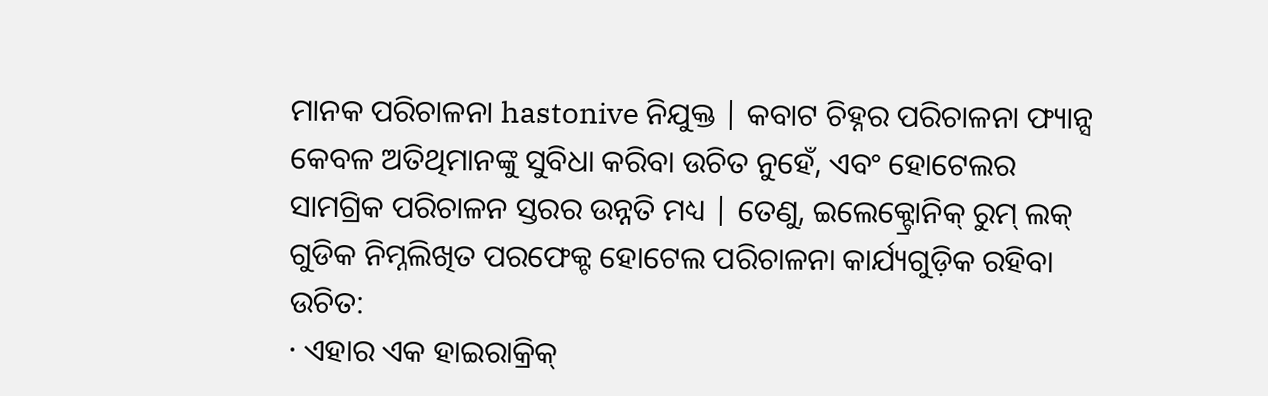ମାନକ ପରିଚାଳନା hastonive ନିଯୁକ୍ତ | କବାଟ ଚିହ୍ନର ପରିଚାଳନା ଫ୍ୟାନ୍ସ କେବଳ ଅତିଥିମାନଙ୍କୁ ସୁବିଧା କରିବା ଉଚିତ ନୁହେଁ, ଏବଂ ହୋଟେଲର ସାମଗ୍ରିକ ପରିଚାଳନ ସ୍ତରର ଉନ୍ନତି ମଧ୍ୟ | ତେଣୁ, ଇଲେକ୍ଟ୍ରୋନିକ୍ ରୁମ୍ ଲକ୍ ଗୁଡିକ ନିମ୍ନଲିଖିତ ପରଫେକ୍ଟ ହୋଟେଲ ପରିଚାଳନା କାର୍ଯ୍ୟଗୁଡ଼ିକ ରହିବା ଉଚିତ:
· ଏହାର ଏକ ହାଇରାକ୍ରିକ୍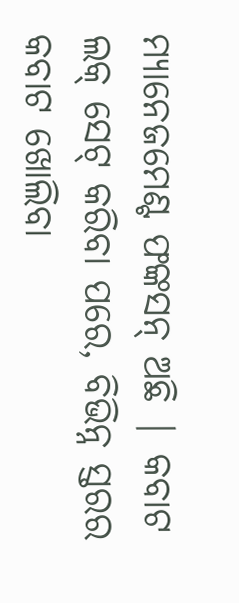ମ୍ୟାନେଜମେଣ୍ଟ ଫଙ୍କସନ୍ ଅଛି | କବାଟ ଲକ୍ ସେଟ୍ କରିବା ପରେ, ବିଭିନ୍ନ ସ୍ତରର କବାଟ ଖୋଲିବା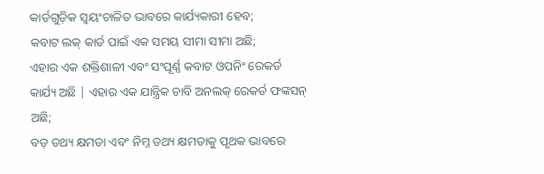କାର୍ଡଗୁଡ଼ିକ ସ୍ୱୟଂଚାଳିତ ଭାବରେ କାର୍ଯ୍ୟକାରୀ ହେବ;
କବାଟ ଲକ୍ କାର୍ଡ ପାଇଁ ଏକ ସମୟ ସୀମା ସୀମା ଅଛି;
ଏହାର ଏକ ଶକ୍ତିଶାଳୀ ଏବଂ ସଂପୂର୍ଣ୍ଣ କବାଟ ଓପନିଂ ରେକର୍ଡ କାର୍ଯ୍ୟ ଅଛି | ଏହାର ଏକ ଯାନ୍ତ୍ରିକ ଚାବି ଅନଲକ୍ ରେକର୍ଡ ଫଙ୍କସନ୍ ଅଛି;
ବଡ଼ ତଥ୍ୟ କ୍ଷମତା ଏବଂ ନିମ୍ନ ତଥ୍ୟ କ୍ଷମତାକୁ ପୃଥକ ଭାବରେ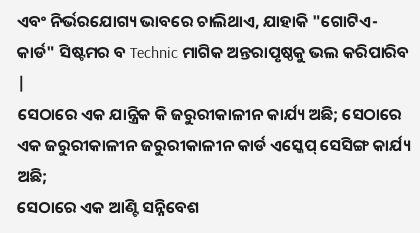ଏବଂ ନିର୍ଭରଯୋଗ୍ୟ ଭାବରେ ଚାଲିଥାଏ, ଯାହାକି "ଗୋଟିଏ-କାର୍ଡ" ସିଷ୍ଟମର ବ Technic ମାଗିକ ଅନ୍ତରାପୃଷ୍ଠକୁ ଭଲ କରିପାରିବ |
ସେଠାରେ ଏକ ଯାନ୍ତ୍ରିକ କି ଜରୁରୀକାଳୀନ କାର୍ଯ୍ୟ ଅଛି; ସେଠାରେ ଏକ ଜରୁରୀକାଳୀନ ଜରୁରୀକାଳୀନ କାର୍ଡ ଏସ୍କେପ୍ ସେସିଙ୍ଗ କାର୍ଯ୍ୟ ଅଛି;
ସେଠାରେ ଏକ ଆଣ୍ଟି ସନ୍ନିବେଶ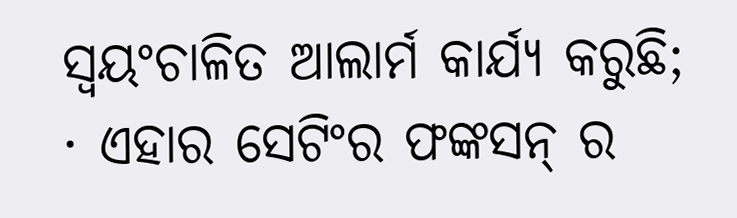ସ୍ୱୟଂଚାଳିତ ଆଲାର୍ମ କାର୍ଯ୍ୟ କରୁଛି;
· ଏହାର ସେଟିଂର ଫଙ୍କସନ୍ ର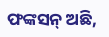ଫଙ୍କସନ୍ ଅଛି,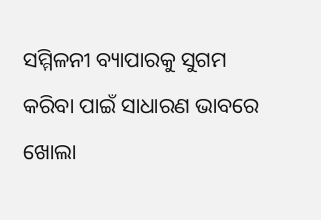ସମ୍ମିଳନୀ ବ୍ୟାପାରକୁ ସୁଗମ କରିବା ପାଇଁ ସାଧାରଣ ଭାବରେ ଖୋଲା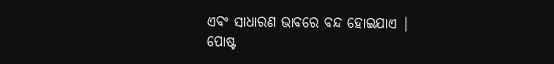ଏବଂ ସାଧାରଣ ଭାବରେ ବନ୍ଦ ହୋଇଯାଏ |
ପୋଷ୍ଟ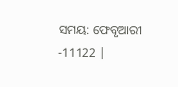ସମୟ: ଫେବୃଆରୀ -11122 |